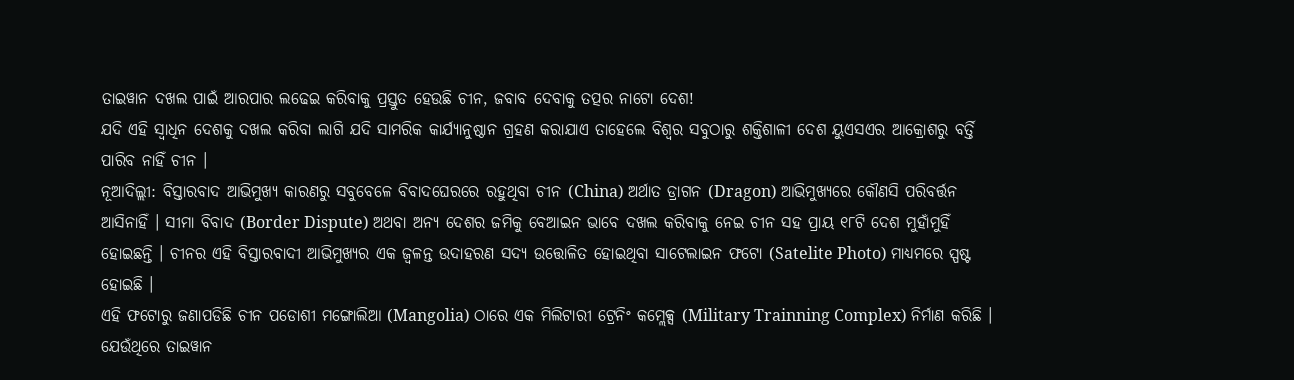ତାଇୱାନ ଦଖଲ ପାଇଁ ଆରପାର ଲଢେଇ କରିବାକୁ ପ୍ରସ୍ତୁତ ହେଉଛି ଚୀନ, ଜବାବ ଦେବାକୁ ତତ୍ପର ନାଟୋ ଦେଶ!
ଯଦି ଏହି ସ୍ୱାଧିନ ଦେଶକୁ ଦଖଲ କରିବା ଲାଗି ଯଦି ସାମରିକ କାର୍ଯ୍ୟାନୁଷ୍ଠାନ ଗ୍ରହଣ କରାଯାଏ ତାହେଲେ ବିଶ୍ୱର ସବୁଠାରୁ ଶକ୍ତିଶାଳୀ ଦେଶ ୟୁଏସଏର ଆକ୍ରୋଶରୁ ବର୍ତ୍ତି ପାରିବ ନାହିଁ ଚୀନ ।
ନୂଆଦିଲ୍ଲୀ: ବିସ୍ତାରବାଦ ଆଭିମୁଖ୍ୟ କାରଣରୁ ସବୁବେଳେ ବିବାଦଘେରରେ ରହୁଥିବା ଚୀନ (China) ଅର୍ଥାତ ଡ୍ରାଗନ (Dragon) ଆଭିମୁଖ୍ୟରେ କୌଣସି ପରିବର୍ତ୍ତନ ଆସିନାହିଁ । ସୀମା ବିବାଦ (Border Dispute) ଅଥବା ଅନ୍ୟ ଦେଶର ଜମିକୁ ବେଆଇନ ଭାବେ ଦଖଲ କରିବାକୁ ନେଇ ଚୀନ ସହ ପ୍ରାୟ ୧୮ଟି ଦେଶ ମୁହାଁମୁହିଁ ହୋଇଛନ୍ତି । ଚୀନର ଏହି ବିସ୍ତାରବାଦୀ ଆଭିମୁଖ୍ୟର ଏକ ଜ୍ୱଳନ୍ତ ଉଦାହରଣ ସଦ୍ୟ ଉତ୍ତୋଳିତ ହୋଇଥିବା ସାଟେଲାଇନ ଫଟୋ (Satelite Photo) ମାଧ୍ୟମରେ ସ୍ପଷ୍ଟ ହୋଇଛି ।
ଏହି ଫଟୋରୁ ଜଣାପଡିଛି ଚୀନ ପଡୋଶୀ ମଙ୍ଗୋଲିଆ (Mangolia) ଠାରେ ଏକ ମିଲିଟାରୀ ଟ୍ରେନିଂ କମ୍ଲେକ୍ସ (Military Trainning Complex) ନିର୍ମାଣ କରିଛି । ଯେଉଁଥିରେ ତାଇୱାନ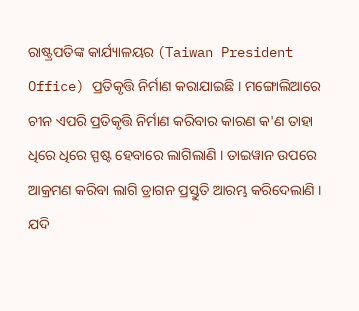ରାଷ୍ଟ୍ରପତିଙ୍କ କାର୍ଯ୍ୟାଳୟର (Taiwan President Office) ପ୍ରତିକୃତ୍ତି ନିର୍ମାଣ କରାଯାଇଛି । ମଙ୍ଗୋଲିଆରେ ଚୀନ ଏପରି ପ୍ରତିକୃତ୍ତି ନିର୍ମାଣ କରିବାର କାରଣ କ'ଣ ତାହା ଧିରେ ଧିରେ ସ୍ପଷ୍ଟ ହେବାରେ ଲାଗିଲାଣି । ତାଇୱାନ ଉପରେ ଆକ୍ରମଣ କରିବା ଲାଗି ଡ୍ରାଗନ ପ୍ରସ୍ତୁତି ଆରମ୍ଭ କରିଦେଲାଣି ।
ଯଦି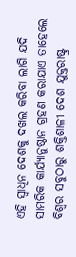ଏହି ସ୍ୱାଧିନ ଦେଶକୁ ଦଖଲ କରିବା ଲାଗି ଯଦି ସାମରିକ କାର୍ଯ୍ୟାନୁଷ୍ଠାନ ଗ୍ରହଣ କରାଯାଏ ତାହେଲେ ବିଶ୍ୱର ସବୁଠାରୁ ଶକ୍ତିଶାଳୀ ଦେଶ ଯୁକ୍ତରାଷ୍ଟ୍ର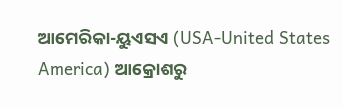ଆମେରିକା-ୟୁଏସଏ (USA-United States America) ଆକ୍ରୋଶରୁ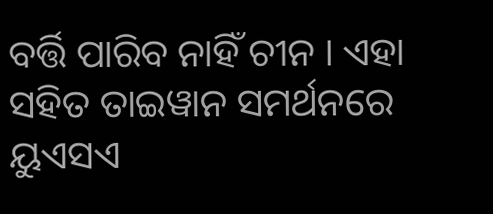ବର୍ତ୍ତି ପାରିବ ନାହିଁ ଚୀନ । ଏହା ସହିତ ତାଇୱାନ ସମର୍ଥନରେ ୟୁଏସଏ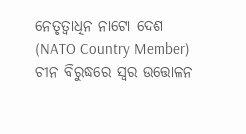ନେତୃତ୍ୱାଧିନ ନାଟୋ ଦେଶ (NATO Country Member) ଚୀନ ବିରୁଦ୍ଧରେ ସ୍ୱର ଉତ୍ତୋଳନ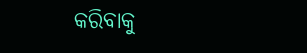କରିବାକୁ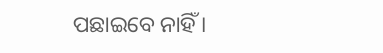ପଛାଇବେ ନାହିଁ ।